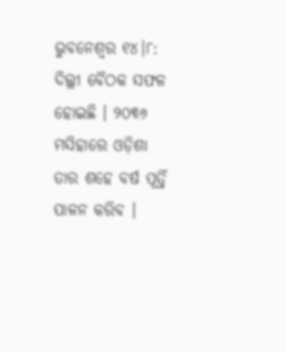ଭୁବନେଶ୍ବର ୧୪।୮: ଦିଲ୍ଲୀ ବୈଠକ ସଫଳ ହୋଇଛି । ୨୦୩୬ ମସିହାରେ ଓଡ଼ିଶା ତାର ଶହେ ବର୍ଷ ପୂର୍ତ୍ତି ପାଳନ କରିବ ।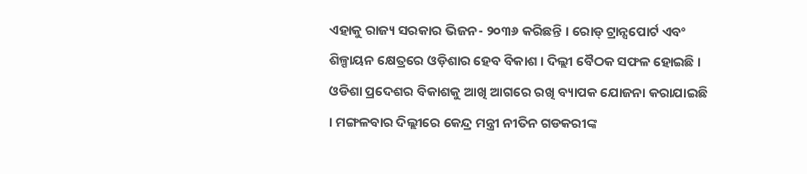ଏହାକୁ ରାଜ୍ୟ ସରକାର ଭିଜନ- ୨୦୩୬ କରିଛନ୍ତି । ରୋଡ୍ ଟ୍ରାନ୍ସପୋର୍ଟ ଏବଂ ଶିଳ୍ପାୟନ କ୍ଷେତ୍ରରେ ଓଡ଼ିଶାର ହେବ ବିକାଶ । ଦିଲ୍ଲୀ ବୈଠକ ସଫଳ ହୋଇଛି । ଓଡିଶା ପ୍ରଦେଶର ବିକାଶକୁ ଆଖି ଆଗରେ ରଖି ବ୍ୟାପକ ଯୋଜନା କରାଯାଇଛି । ମଙ୍ଗଳବାର ଦିଲ୍ଲୀରେ କେନ୍ଦ୍ର ମନ୍ତ୍ରୀ ନୀତିନ ଗଡକରୀଙ୍କ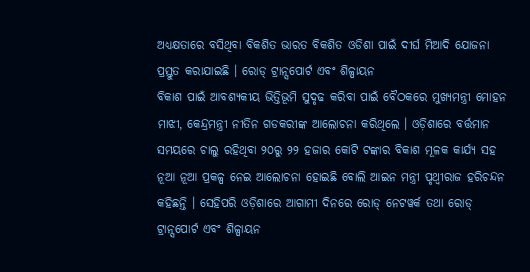ଅଧ୍ୟକ୍ଷତାରେ ବସିଥିବା ବିକଶିତ ଭାରତ ବିକଶିତ ଓଡିଶା ପାଇଁ ଦୀର୍ଘ ମିଆଦି ଯୋଜନା ପ୍ରସ୍ତୁତ କରାଯାଇଛି । ରୋଡ୍ ଟ୍ରାନ୍ସପୋର୍ଟ ଏବଂ ଶିଳ୍ପାୟନ
ବିକାଶ ପାଇଁ ଆବଶ୍ୟକୀୟ ଭିତ୍ତିଭୂମି ସୁଦୃଢ କରିବା ପାଇଁ ବୈଠକରେ ମୁଖ୍ୟମନ୍ତ୍ରୀ ମୋହନ ମାଝୀ, କେନ୍ଦ୍ରମନ୍ତ୍ରୀ ନୀତିନ ଗଡକରୀଙ୍କ ଆଲୋଚନା କରିଥିଲେ । ଓଡ଼ିଶାରେ ବର୍ତ୍ତମାନ ସମୟରେ ଚାଲୁ ରହିଥିବା ୨୦ରୁ ୨୨ ହଜାର କୋଟି ଟଙ୍କାର ବିକାଶ ମୂଳକ କାର୍ଯ୍ୟ ସହ ନୂଆ ନୂଆ ପ୍ରକଳ୍ପ ନେଇ ଆଲୋଚନା ହୋଇଛି ବୋଲି ଆଇନ ମନ୍ତ୍ରୀ ପୃଥ୍ଵୀରାଜ ହରିଚନ୍ଦନ କହିଛନ୍ତି । ସେହିପରି ଓଡ଼ିଶାରେ ଆଗାମୀ ଦିନରେ ରୋଡ୍ ନେଟୱର୍କ ତଥା ରୋଡ୍ ଟ୍ରାନ୍ସପୋର୍ଟ ଏବଂ ଶିଳ୍ପାୟନ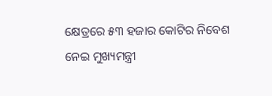କ୍ଷେତ୍ରରେ ୫୩ ହଜାର କୋଟିର ନିବେଶ ନେଇ ମୁଖ୍ୟମନ୍ତ୍ରୀ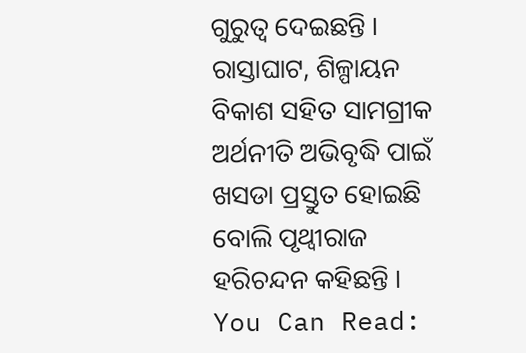ଗୁରୁତ୍ବ ଦେଇଛନ୍ତି । ରାସ୍ତାଘାଟ, ଶିଳ୍ପାୟନ ବିକାଶ ସହିତ ସାମଗ୍ରୀକ ଅର୍ଥନୀତି ଅଭିବୃଦ୍ଧି ପାଇଁ ଖସଡା ପ୍ରସ୍ତୁତ ହୋଇଛି ବୋଲି ପୃଥ୍ଵୀରାଜ ହରିଚନ୍ଦନ କହିଛନ୍ତି ।
You Can Read: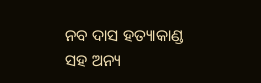ନବ ଦାସ ହତ୍ୟାକାଣ୍ଡ ସହ ଅନ୍ୟ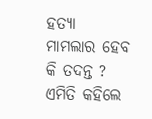ହତ୍ୟା ମାମଲାର ହେବ କି ତଦନ୍ତ ? ଏମିତି କହିଲେ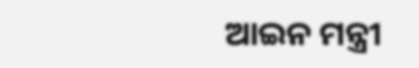ଆଇନ ମନ୍ତ୍ରୀ